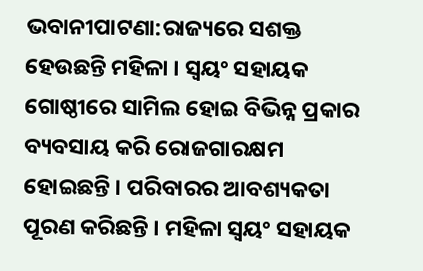ଭବାନୀପାଟଣା:ରାଜ୍ୟରେ ସଶକ୍ତ ହେଉଛନ୍ତି ମହିଳା । ସ୍ବୟଂ ସହାୟକ ଗୋଷ୍ଠୀରେ ସାମିଲ ହୋଇ ବିଭିନ୍ନ ପ୍ରକାର ବ୍ୟବସାୟ କରି ରୋଜଗାରକ୍ଷମ ହୋଇଛନ୍ତି । ପରିବାରର ଆବଶ୍ୟକତା ପୂରଣ କରିଛନ୍ତି । ମହିଳା ସ୍ବୟଂ ସହାୟକ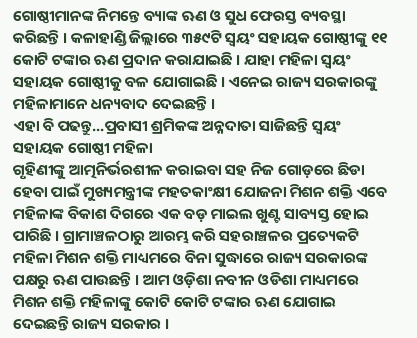ଗୋଷ୍ଠୀମାନଙ୍କ ନିମନ୍ତେ ବ୍ୟାଙ୍କ ଋଣ ଓ ସୁଧ ଫେରସ୍ତ ବ୍ୟବସ୍ଥା କରିଛନ୍ତି । କଳାହାଣ୍ଡି ଜିଲ୍ଲାରେ ୩୫୯ଟି ସ୍ୱୟଂ ସହାୟକ ଗୋଷ୍ଠୀଙ୍କୁ ୧୧ କୋଟି ଟଙ୍କାର ଋଣ ପ୍ରଦାନ କରାଯାଇଛି । ଯାହା ମହିଳା ସ୍ବୟଂ ସହାୟକ ଗୋଷ୍ଠୀକୁ ବଳ ଯୋଗାଇଛି । ଏନେଇ ରାଜ୍ୟ ସରକାରଙ୍କୁ ମହିଳାମାନେ ଧନ୍ୟବାଦ ଦେଇଛନ୍ତି ।
ଏହା ବି ପଢନ୍ତୁ...ପ୍ରବାସୀ ଶ୍ରମିକଙ୍କ ଅନ୍ନଦାତା ସାଜିଛନ୍ତି ସ୍ୱୟଂ ସହାୟକ ଗୋଷ୍ଠୀ ମହିଳା
ଗୃହିଣୀଙ୍କୁ ଆତ୍ମନିର୍ଭରଶୀଳ କରାଇବା ସହ ନିଜ ଗୋଡ଼ରେ ଛିଡା ହେବା ପାଇଁ ମୁଖ୍ୟମନ୍ତ୍ରୀଙ୍କ ମହତକାଂକ୍ଷୀ ଯୋଜନା ମିଶନ ଶକ୍ତି ଏବେ ମହିଳାଙ୍କ ବିକାଶ ଦିଗରେ ଏକ ବଡ଼ ମାଇଲ ଖୁଣ୍ଟ ସାବ୍ୟସ୍ତ ହୋଇ ପାରିଛି । ଗ୍ରାମାଞ୍ଚଳଠାରୁ ଆରମ୍ଭ କରି ସହରାଞ୍ଚଳର ପ୍ରତ୍ୟେକଟି ମହିଳା ମିଶନ ଶକ୍ତି ମାଧ୍ୟମରେ ବିନା ସୁଦ୍ଧାରେ ରାଜ୍ୟ ସରକାରଙ୍କ ପକ୍ଷରୁ ଋଣ ପାଉଛନ୍ତି । ଆମ ଓଡ଼ିଶା ନବୀନ ଓଡିଶା ମାଧ୍ୟମରେ ମିଶନ ଶକ୍ତି ମହିଳାଙ୍କୁ କୋଟି କୋଟି ଟଙ୍କାର ଋଣ ଯୋଗାଇ ଦେଇଛନ୍ତି ରାଜ୍ୟ ସରକାର ।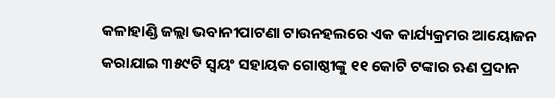କଳାହାଣ୍ଡି ଜଲ୍ଲା ଭବାନୀପାଟଣା ଟାଉନହଲରେ ଏକ କାର୍ଯ୍ୟକ୍ରମର ଆୟୋଜନ କରାଯାଇ ୩୫୯ଟି ସ୍ୱୟଂ ସହାୟକ ଗୋଷ୍ଠୀଙ୍କୁ ୧୧ କୋଟି ଟଙ୍କାର ଋଣ ପ୍ରଦାନ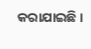କରାଯାଇଛି ।